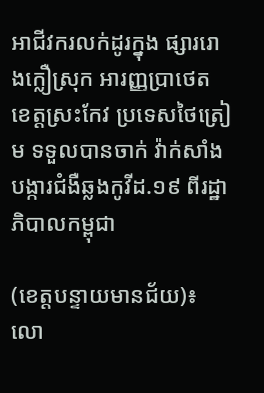អាជីវករលក់ដូរក្នុង ផ្សាររោងក្លឿស្រុក អារញ្ញប្រាថេត ខេត្តស្រះកែវ ប្រទេសថៃត្រៀម ទទួលបានចាក់ វ៉ាក់សាំង បង្ការជំងឺឆ្លងកូវីដ.១៩ ពីរដ្ឋាភិបាលកម្ពុជា

(ខេត្តបន្ទាយមានជ័យ)៖ លោ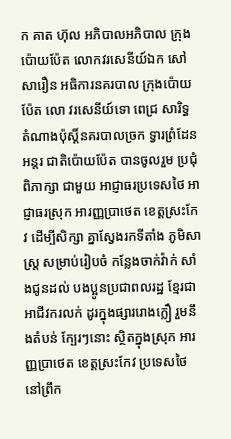ក គាត ហ៊ុល អភិបាលអភិបាល ក្រុងប៉ោយប៉ែត លោកវរសេនីយ៍ឯក សៅ សារឿន អធិការនគរបាល ក្រុងប៉ោយប៉ែត លោ វរសេនីយ៍ទោ ពេជ្រ សារិទ្ធ តំណាងប៉ុស្តិ៍នគរបាលច្រក ទ្វារព្រំដែនអន្តរ ជាតិប៉ោយប៉ែត បានចូលរួម ប្រជុំពិភាក្សា ជាមួយ អាជ្ញាធរប្រទេសថៃ អាជ្ញាធរស្រុក អារញ្ញប្រាថេត ខេត្តស្រះកែវ ដើម្បីសិក្សា គ្នាស្វែងរកទីតាំង ភូមិសាស្ត្រ សម្រាប់រៀបចំ កន្លែងចាក់វ៉ាក់ សាំងជូនដល់ បងប្អូនប្រជាពលរដ្ឋ ខ្មែរជាអាជីវករលក់ ដូរក្នុងផ្សាររោងក្លឿ រួមនឹងតំបន់ ក្បែរៗនោះ ស្ថិតក្នុងស្រុក អារញ្ញប្រាថេត ខេត្តស្រះកែវ ប្រទេសថៃ នៅព្រឹក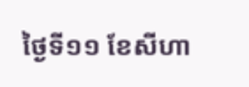ថ្ងៃទី១១ ខែសីហា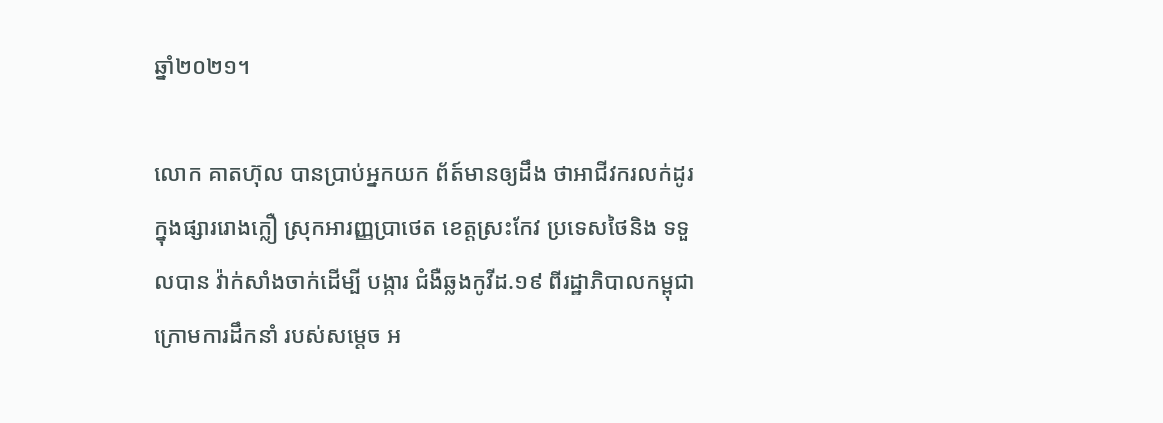ឆ្នាំ២០២១។

លោក គាតហ៊ុល បានប្រាប់អ្នកយក ព័ត៍មានឲ្យដឹង ថាអាជីវករលក់ដូរ ក្នុងផ្សាររោងក្លឿ ស្រុកអារញ្ញប្រាថេត ខេត្តស្រះកែវ ប្រទេសថៃនិង ទទួលបាន វ៉ាក់សាំងចាក់ដើម្បី បង្ការ ជំងឺឆ្លងកូវីដ.១៩ ពីរដ្ឋាភិបាលកម្ពុជា ក្រោមការដឹកនាំ របស់សម្ដេច អ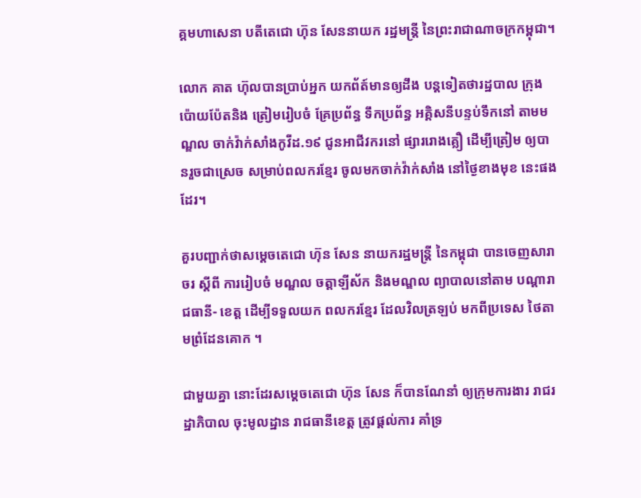គ្គមហាសេនា បតីតេជោ ហ៊ុន សែននាយក រដ្ឋមន្ត្រី នៃព្រះរាជាណាចក្រកម្ពុជា។

លោក គាត ហ៊ុលបានប្រាប់អ្នក យកព័ត៍មានឲ្យដឹង បន្តទៀតថារដ្ឋបាល ក្រុងប៉ោយប៉ែតនិង ត្រៀមរៀបចំ គ្រែប្រព័ន្ធ ទឹកប្រព័ន្ធ អគ្គិសនីបន្ទប់ទឹកនៅ តាមមណ្ឌល ចាក់វ៉ាក់សាំងកូវីដ.១៩ ជូនអាជីវករនៅ ផ្សាររោងគ្លឿ ដើម្បីត្រៀម ឲ្យបានរួចជាស្រេច សម្រាប់ពលករខ្មែរ ចូលមកចាក់វ៉ាក់សាំង នៅថ្ងៃខាងមុខ នេះផងដែរ។

គួរបញ្ជាក់ថាសម្តេចតេជោ ហ៊ុន សែន នាយករដ្ឋមន្ត្រី នៃកម្ពុជា បានចេញសារាចរ ស្តីពី ការរៀបចំ មណ្ឌល ចត្តាឡីស័ក និងមណ្ឌល ព្យាបាលនៅតាម បណ្តារាជធានី- ខេត្ត ដើម្បីទទួលយក ពលករខ្មែរ ដែលវិលត្រឡប់ មកពីប្រទេស ថៃតាមព្រំដែនគោក ។

ជាមួយគ្នា នោះដែរសម្តេចតេជោ ហ៊ុន សែន ក៏បានណែនាំ ឲ្យក្រុមការងារ រាជរដ្ឋាភិបាល ចុះមូលដ្ឋាន រាជធានីខេត្ត ត្រូវផ្តល់ការ គាំទ្រ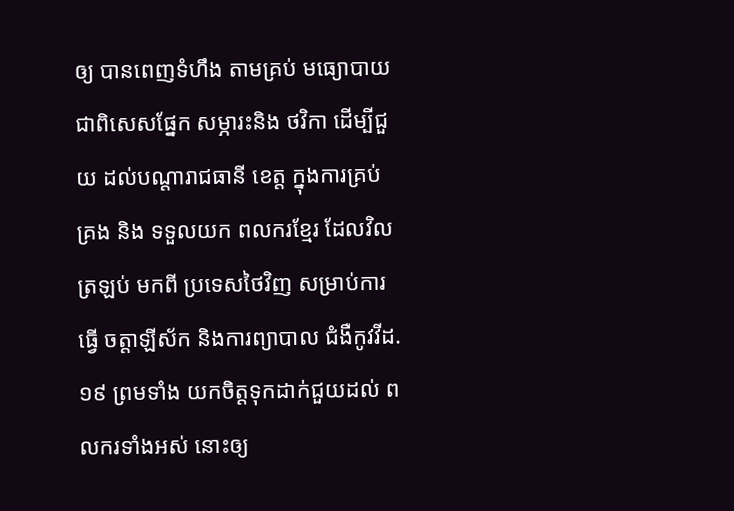ឲ្យ បានពេញទំហឹង តាមគ្រប់ មធ្យោបាយ ជាពិសេសផ្នែក សម្ភារះនិង ថវិកា ដើម្បីជួយ ដល់បណ្តារាជធានី ខេត្ត ក្នុងការគ្រប់គ្រង និង ទទួលយក ពលករខ្មែរ ដែលវិលត្រឡប់ មកពី ប្រទេសថៃវិញ សម្រាប់ការធ្វើ ចត្តាឡីស័ក និងការព្យាបាល ជំងឺកូវវីដ.១៩ ព្រមទាំង យកចិត្តទុកដាក់ជួយដល់ ពលករទាំងអស់ នោះឲ្យ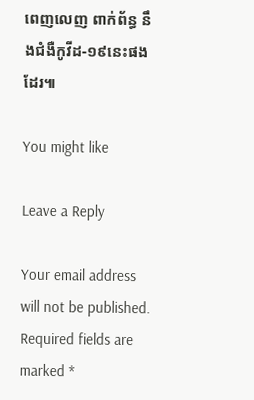ពេញលេញ ពាក់ព័ន្ធ នឹងជំងឺកូវីដ-១៩នេះផងដែរ៕

You might like

Leave a Reply

Your email address will not be published. Required fields are marked *